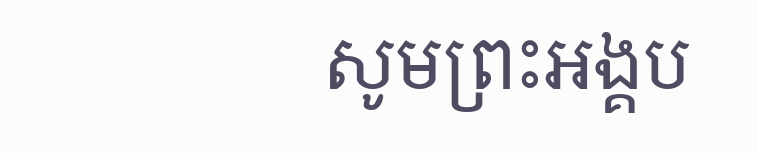សូមព្រះអង្គប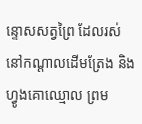ន្ទោសសត្វព្រៃ ដែលរស់នៅកណ្ដាលដើមត្រែង និងហ្វូងគោឈ្មោល ព្រម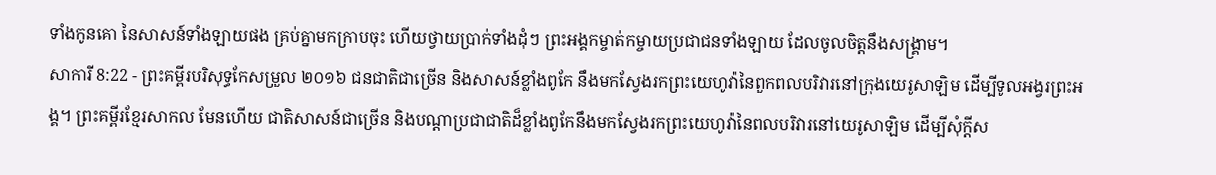ទាំងកូនគោ នៃសាសន៍ទាំងឡាយផង គ្រប់គ្នាមកក្រាបចុះ ហើយថ្វាយប្រាក់ទាំងដុំៗ ព្រះអង្គកម្ចាត់កម្ចាយប្រជាជនទាំងឡាយ ដែលចូលចិត្តនឹងសង្គ្រាម។
សាការី 8:22 - ព្រះគម្ពីរបរិសុទ្ធកែសម្រួល ២០១៦ ជនជាតិជាច្រើន និងសាសន៍ខ្លាំងពូកែ នឹងមកស្វែងរកព្រះយេហូវ៉ានៃពួកពលបរិវារនៅក្រុងយេរូសាឡិម ដើម្បីទូលអង្វរព្រះអង្គ។ ព្រះគម្ពីរខ្មែរសាកល មែនហើយ ជាតិសាសន៍ជាច្រើន និងបណ្ដាប្រជាជាតិដ៏ខ្លាំងពូកែនឹងមកស្វែងរកព្រះយេហូវ៉ានៃពលបរិវារនៅយេរូសាឡិម ដើម្បីសុំក្ដីស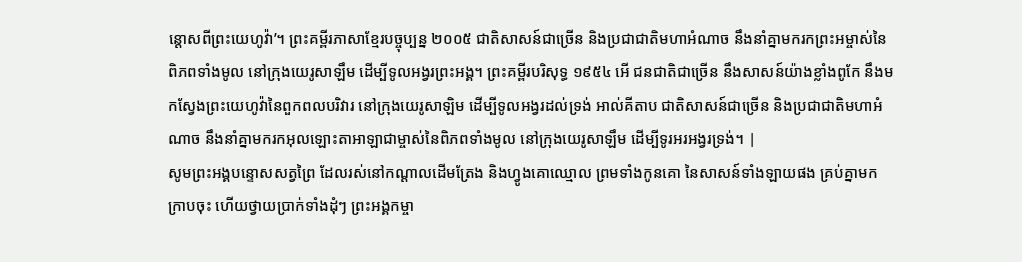ន្ដោសពីព្រះយេហូវ៉ា’។ ព្រះគម្ពីរភាសាខ្មែរបច្ចុប្បន្ន ២០០៥ ជាតិសាសន៍ជាច្រើន និងប្រជាជាតិមហាអំណាច នឹងនាំគ្នាមករកព្រះអម្ចាស់នៃពិភពទាំងមូល នៅក្រុងយេរូសាឡឹម ដើម្បីទូលអង្វរព្រះអង្គ។ ព្រះគម្ពីរបរិសុទ្ធ ១៩៥៤ អើ ជនជាតិជាច្រើន នឹងសាសន៍យ៉ាងខ្លាំងពូកែ នឹងមកស្វែងព្រះយេហូវ៉ានៃពួកពលបរិវារ នៅក្រុងយេរូសាឡិម ដើម្បីទូលអង្វរដល់ទ្រង់ អាល់គីតាប ជាតិសាសន៍ជាច្រើន និងប្រជាជាតិមហាអំណាច នឹងនាំគ្នាមករកអុលឡោះតាអាឡាជាម្ចាស់នៃពិភពទាំងមូល នៅក្រុងយេរូសាឡឹម ដើម្បីទូរអរអង្វរទ្រង់។ |
សូមព្រះអង្គបន្ទោសសត្វព្រៃ ដែលរស់នៅកណ្ដាលដើមត្រែង និងហ្វូងគោឈ្មោល ព្រមទាំងកូនគោ នៃសាសន៍ទាំងឡាយផង គ្រប់គ្នាមកក្រាបចុះ ហើយថ្វាយប្រាក់ទាំងដុំៗ ព្រះអង្គកម្ចា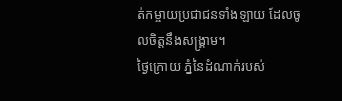ត់កម្ចាយប្រជាជនទាំងឡាយ ដែលចូលចិត្តនឹងសង្គ្រាម។
ថ្ងៃក្រោយ ភ្នំនៃដំណាក់របស់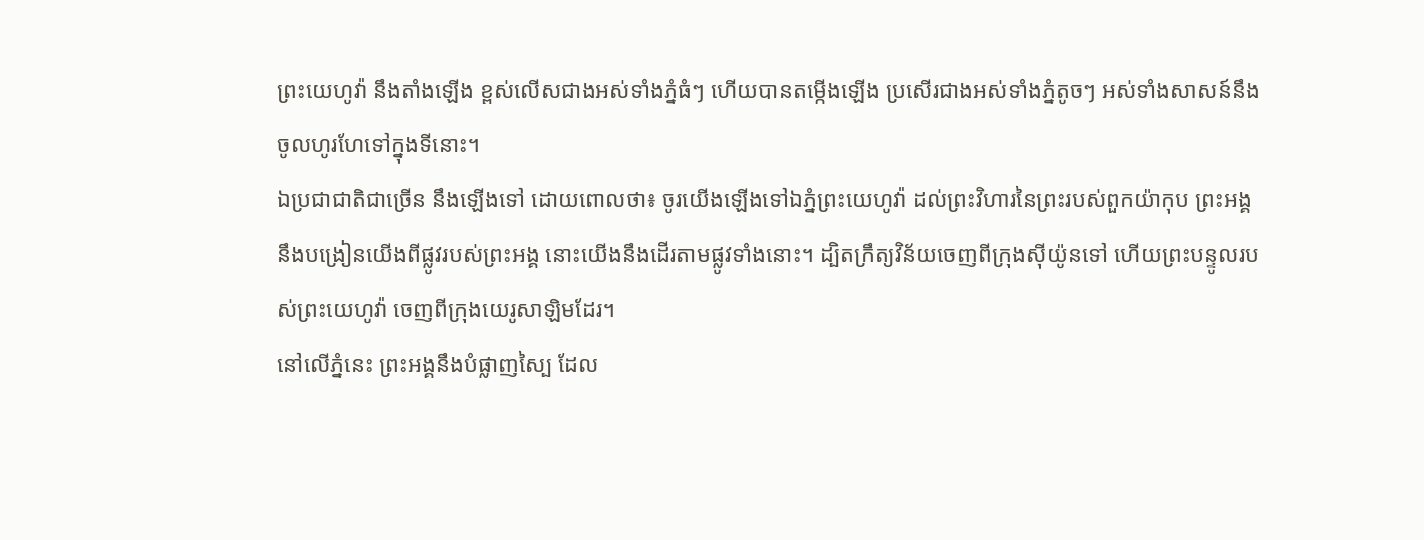ព្រះយេហូវ៉ា នឹងតាំងឡើង ខ្ពស់លើសជាងអស់ទាំងភ្នំធំៗ ហើយបានតម្កើងឡើង ប្រសើរជាងអស់ទាំងភ្នំតូចៗ អស់ទាំងសាសន៍នឹងចូលហូរហែទៅក្នុងទីនោះ។
ឯប្រជាជាតិជាច្រើន នឹងឡើងទៅ ដោយពោលថា៖ ចូរយើងឡើងទៅឯភ្នំព្រះយេហូវ៉ា ដល់ព្រះវិហារនៃព្រះរបស់ពួកយ៉ាកុប ព្រះអង្គនឹងបង្រៀនយើងពីផ្លូវរបស់ព្រះអង្គ នោះយើងនឹងដើរតាមផ្លូវទាំងនោះ។ ដ្បិតក្រឹត្យវិន័យចេញពីក្រុងស៊ីយ៉ូនទៅ ហើយព្រះបន្ទូលរបស់ព្រះយេហូវ៉ា ចេញពីក្រុងយេរូសាឡិមដែរ។
នៅលើភ្នំនេះ ព្រះអង្គនឹងបំផ្លាញស្បៃ ដែល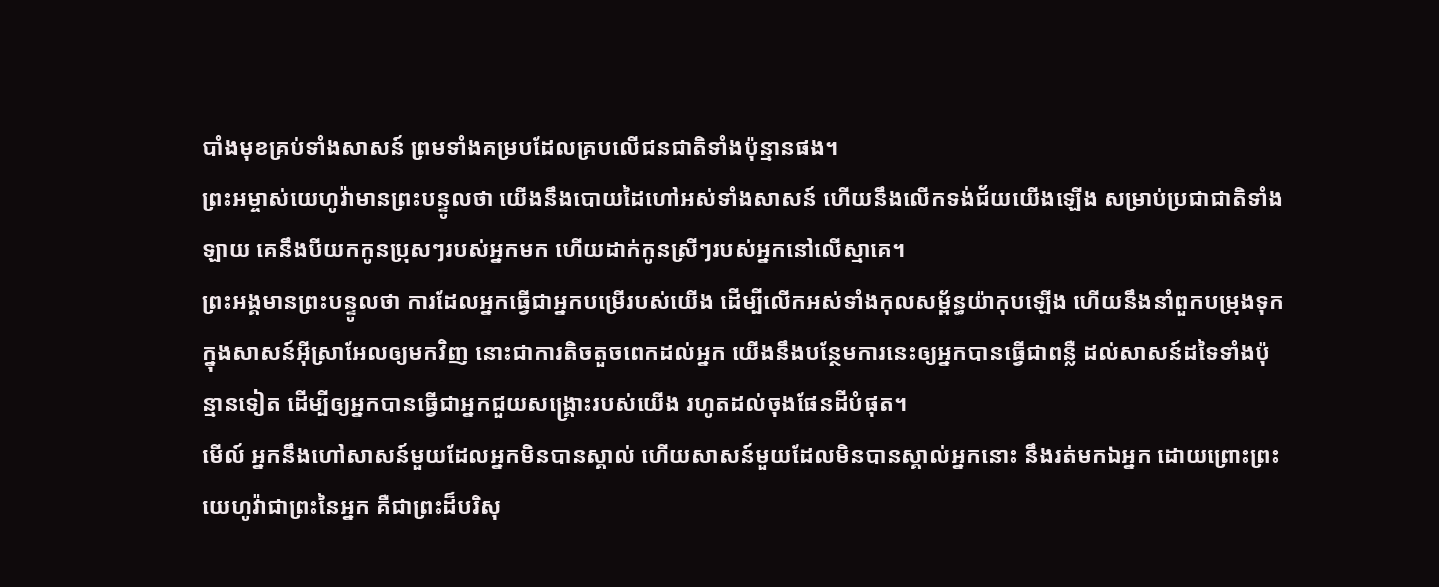បាំងមុខគ្រប់ទាំងសាសន៍ ព្រមទាំងគម្របដែលគ្របលើជនជាតិទាំងប៉ុន្មានផង។
ព្រះអម្ចាស់យេហូវ៉ាមានព្រះបន្ទូលថា យើងនឹងបោយដៃហៅអស់ទាំងសាសន៍ ហើយនឹងលើកទង់ជ័យយើងឡើង សម្រាប់ប្រជាជាតិទាំងឡាយ គេនឹងបីយកកូនប្រុសៗរបស់អ្នកមក ហើយដាក់កូនស្រីៗរបស់អ្នកនៅលើស្មាគេ។
ព្រះអង្គមានព្រះបន្ទូលថា ការដែលអ្នកធ្វើជាអ្នកបម្រើរបស់យើង ដើម្បីលើកអស់ទាំងកុលសម្ព័ន្ធយ៉ាកុបឡើង ហើយនឹងនាំពួកបម្រុងទុក ក្នុងសាសន៍អ៊ីស្រាអែលឲ្យមកវិញ នោះជាការតិចតួចពេកដល់អ្នក យើងនឹងបន្ថែមការនេះឲ្យអ្នកបានធ្វើជាពន្លឺ ដល់សាសន៍ដទៃទាំងប៉ុន្មានទៀត ដើម្បីឲ្យអ្នកបានធ្វើជាអ្នកជួយសង្គ្រោះរបស់យើង រហូតដល់ចុងផែនដីបំផុត។
មើល៍ អ្នកនឹងហៅសាសន៍មួយដែលអ្នកមិនបានស្គាល់ ហើយសាសន៍មួយដែលមិនបានស្គាល់អ្នកនោះ នឹងរត់មកឯអ្នក ដោយព្រោះព្រះយេហូវ៉ាជាព្រះនៃអ្នក គឺជាព្រះដ៏បរិសុ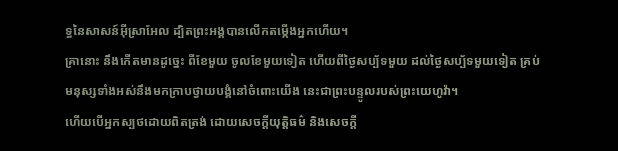ទ្ធនៃសាសន៍អ៊ីស្រាអែល ដ្បិតព្រះអង្គបានលើកតម្កើងអ្នកហើយ។
គ្រានោះ នឹងកើតមានដូច្នេះ ពីខែមួយ ចូលខែមួយទៀត ហើយពីថ្ងៃសប្ប័ទមួយ ដល់ថ្ងៃសប្ប័ទមួយទៀត គ្រប់មនុស្សទាំងអស់នឹងមកក្រាបថ្វាយបង្គំនៅចំពោះយើង នេះជាព្រះបន្ទូលរបស់ព្រះយេហូវ៉ា។
ហើយបើអ្នកស្បថដោយពិតត្រង់ ដោយសេចក្ដីយុត្តិធម៌ និងសេចក្ដី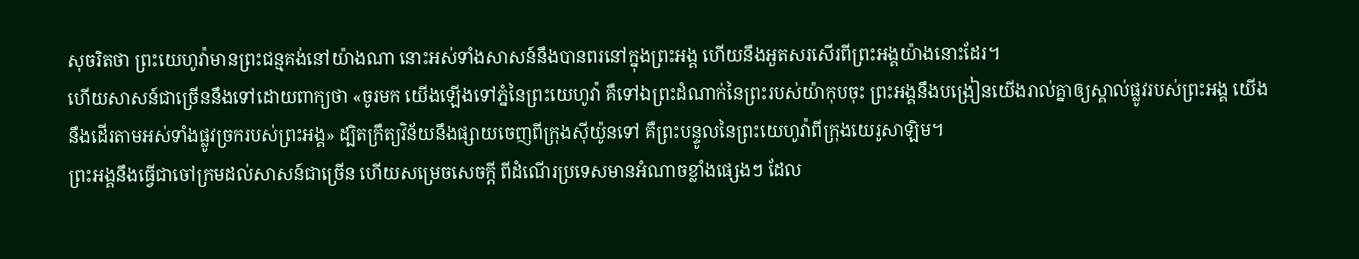សុចរិតថា ព្រះយេហូវ៉ាមានព្រះជន្មគង់នៅយ៉ាងណា នោះអស់ទាំងសាសន៍នឹងបានពរនៅក្នុងព្រះអង្គ ហើយនឹងអួតសរសើរពីព្រះអង្គយ៉ាងនោះដែរ។
ហើយសាសន៍ជាច្រើននឹងទៅដោយពាក្យថា «ចូរមក យើងឡើងទៅភ្នំនៃព្រះយេហូវ៉ា គឺទៅឯព្រះដំណាក់នៃព្រះរបស់យ៉ាកុបចុះ ព្រះអង្គនឹងបង្រៀនយើងរាល់គ្នាឲ្យស្គាល់ផ្លូវរបស់ព្រះអង្គ យើងនឹងដើរតាមអស់ទាំងផ្លូវច្រករបស់ព្រះអង្គ» ដ្បិតក្រឹត្យវិន័យនឹងផ្សាយចេញពីក្រុងស៊ីយ៉ូនទៅ គឺព្រះបន្ទូលនៃព្រះយេហូវ៉ាពីក្រុងយេរូសាឡិម។
ព្រះអង្គនឹងធ្វើជាចៅក្រមដល់សាសន៍ជាច្រើន ហើយសម្រេចសេចក្ដី ពីដំណើរប្រទេសមានអំណាចខ្លាំងផ្សេងៗ ដែល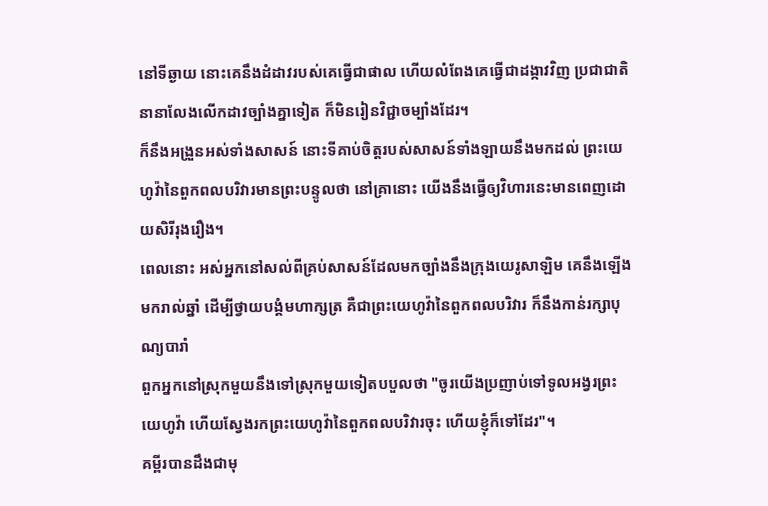នៅទីឆ្ងាយ នោះគេនឹងដំដាវរបស់គេធ្វើជាផាល ហើយលំពែងគេធ្វើជាដង្កាវវិញ ប្រជាជាតិនានាលែងលើកដាវច្បាំងគ្នាទៀត ក៏មិនរៀនវិជ្ជាចម្បាំងដែរ។
ក៏នឹងអង្រួនអស់ទាំងសាសន៍ នោះទីគាប់ចិត្តរបស់សាសន៍ទាំងឡាយនឹងមកដល់ ព្រះយេហូវ៉ានៃពួកពលបរិវារមានព្រះបន្ទូលថា នៅគ្រានោះ យើងនឹងធ្វើឲ្យវិហារនេះមានពេញដោយសិរីរុងរឿង។
ពេលនោះ អស់អ្នកនៅសល់ពីគ្រប់សាសន៍ដែលមកច្បាំងនឹងក្រុងយេរូសាឡិម គេនឹងឡើងមករាល់ឆ្នាំ ដើម្បីថ្វាយបង្គំមហាក្សត្រ គឺជាព្រះយេហូវ៉ានៃពួកពលបរិវារ ក៏នឹងកាន់រក្សាបុណ្យបារាំ
ពួកអ្នកនៅស្រុកមួយនឹងទៅស្រុកមួយទៀតបបួលថា "ចូរយើងប្រញាប់ទៅទូលអង្វរព្រះយេហូវ៉ា ហើយស្វែងរកព្រះយេហូវ៉ានៃពួកពលបរិវារចុះ ហើយខ្ញុំក៏ទៅដែរ"។
គម្ពីរបានដឹងជាមុ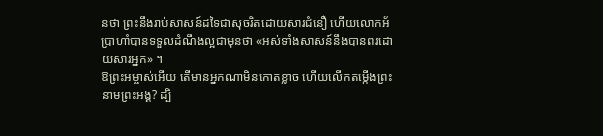នថា ព្រះនឹងរាប់សាសន៍ដទៃជាសុចរិតដោយសារជំនឿ ហើយលោកអ័ប្រាហាំបានទទួលដំណឹងល្អជាមុនថា «អស់ទាំងសាសន៍នឹងបានពរដោយសារអ្នក» ។
ឱព្រះអម្ចាស់អើយ តើមានអ្នកណាមិនកោតខ្លាច ហើយលើកតម្កើងព្រះនាមព្រះអង្គ? ដ្បិ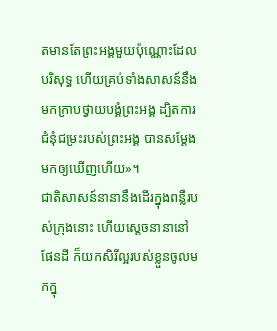តមានតែព្រះអង្គមួយប៉ុណ្ណោះដែលបរិសុទ្ធ ហើយគ្រប់ទាំងសាសន៍នឹងមកក្រាបថ្វាយបង្គំព្រះអង្គ ដ្បិតការជំនុំជម្រះរបស់ព្រះអង្គ បានសម្តែងមកឲ្យឃើញហើយ»។
ជាតិសាសន៍នានានឹងដើរក្នុងពន្លឺរបស់ក្រុងនោះ ហើយស្តេចនានានៅផែនដី ក៏យកសិរីល្អរបស់ខ្លួនចូលមកក្នុ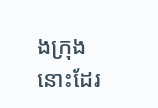ងក្រុងនោះដែរ